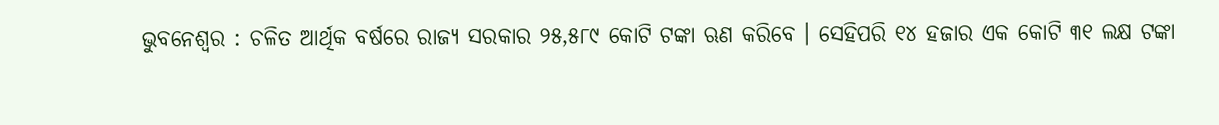ଭୁବନେଶ୍ୱର : ଚଳିତ ଆର୍ଥିକ ବର୍ଷରେ ରାଜ୍ୟ ସରକାର ୨୫,୫୮୯ କୋଟି ଟଙ୍କା ଋଣ କରିବେ । ସେହିପରି ୧୪ ହଜାର ଏକ କୋଟି ୩୧ ଲକ୍ଷ ଟଙ୍କା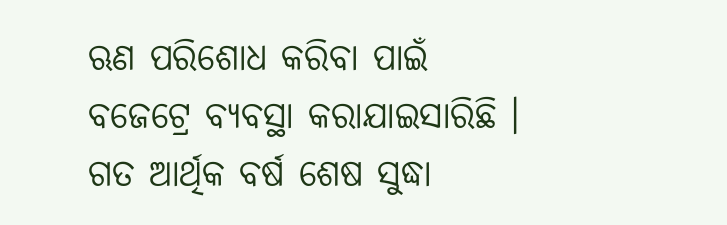ଋଣ ପରିଶୋଧ କରିବା ପାଇଁ ବଜେଟ୍ରେ ବ୍ୟବସ୍ଥା କରାଯାଇସାରିଛି । ଗତ ଆର୍ଥିକ ବର୍ଷ ଶେଷ ସୁଦ୍ଧା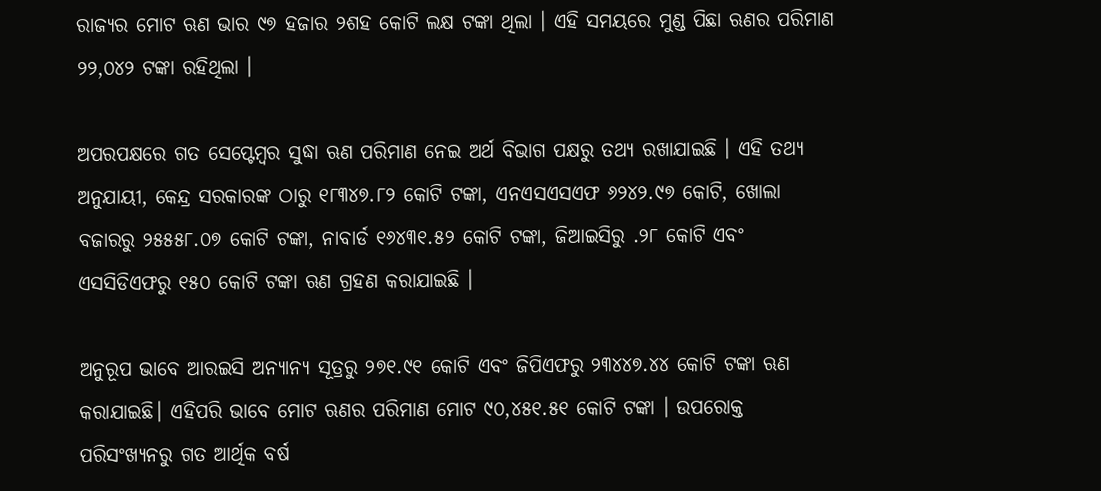ରାଜ୍ୟର ମୋଟ ଋଣ ଭାର ୯୭ ହଜାର ୨ଶହ କୋଟି ଲକ୍ଷ ଟଙ୍କା ଥିଲା । ଏହି ସମୟରେ ମୁଣ୍ଡ ପିଛା ଋଣର ପରିମାଣ ୨୨,୦୪୨ ଟଙ୍କା ରହିଥିଲା ।

ଅପରପକ୍ଷରେ ଗତ ସେପ୍ଟେମ୍ବର ସୁଦ୍ଧା ଋଣ ପରିମାଣ ନେଇ ଅର୍ଥ ବିଭାଗ ପକ୍ଷରୁ ତଥ୍ୟ ରଖାଯାଇଛି । ଏହି ତଥ୍ୟ ଅନୁଯାୟୀ, କେନ୍ଦ୍ର ସରକାରଙ୍କ ଠାରୁ ୧୮୩୪୭.୮୨ କୋଟି ଟଙ୍କା, ଏନଏସଏସଏଫ ୬୨୪୨.୯୭ କୋଟି, ଖୋଲା ବଜାରରୁ ୨୫୫୫୮.୦୭ କୋଟି ଟଙ୍କା, ନାବାର୍ଡ ୧୬୪୩୧.୫୨ କୋଟି ଟଙ୍କା, ଜିଆଇସିରୁ .୨୮ କୋଟି ଏବଂ ଏସସିଡିଏଫରୁ ୧୫୦ କୋଟି ଟଙ୍କା ଋଣ ଗ୍ରହଣ କରାଯାଇଛି ।

ଅନୁରୂପ ଭାବେ ଆରଇସି ଅନ୍ୟାନ୍ୟ ସୂତ୍ରରୁ ୨୭୧.୯୧ କୋଟି ଏବଂ ଜିପିଏଫରୁ ୨୩୪୪୭.୪୪ କୋଟି ଟଙ୍କା ଋଣ କରାଯାଇଛି। ଏହିପରି ଭାବେ ମୋଟ ଋଣର ପରିମାଣ ମୋଟ ୯୦,୪୫୧.୫୧ କୋଟି ଟଙ୍କା । ଉପରୋକ୍ତ ପରିସଂଖ୍ୟନରୁ ଗତ ଆର୍ଥିକ ବର୍ଷ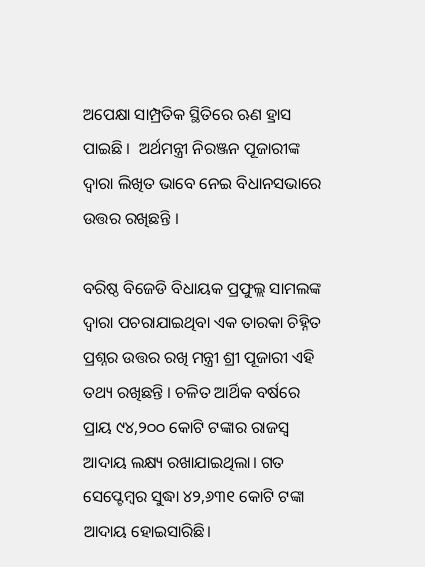ଅପେକ୍ଷା ସାମ୍ପ୍ରତିକ ସ୍ଥିତିରେ ଋଣ ହ୍ରାସ ପାଇଛି ।  ଅର୍ଥମନ୍ତ୍ରୀ ନିରଞ୍ଜନ ପୂଜାରୀଙ୍କ ଦ୍ୱାରା ଲିଖିତ ଭାବେ ନେଇ ବିଧାନସଭାରେ ଉତ୍ତର ରଖିଛନ୍ତି ।

ବରିଷ୍ଠ ବିଜେଡି ବିଧାୟକ ପ୍ରଫୁଲ୍ଲ ସାମଲଙ୍କ ଦ୍ୱାରା ପଚରାଯାଇଥିବା ଏକ ତାରକା ଚିହ୍ନିତ ପ୍ରଶ୍ନର ଉତ୍ତର ରଖି ମନ୍ତ୍ରୀ ଶ୍ରୀ ପୂଜାରୀ ଏହି ତଥ୍ୟ ରଖିଛନ୍ତି । ଚଳିତ ଆର୍ଥିକ ବର୍ଷରେ ପ୍ରାୟ ୯୪,୨୦୦ କୋଟି ଟଙ୍କାର ରାଜସ୍ୱ ଆଦାୟ ଲକ୍ଷ୍ୟ ରଖାଯାଇଥିଲା। ଗତ ସେପ୍ଟେମ୍ବର ସୁଦ୍ଧା ୪୨,୬୩୧ କୋଟି ଟଙ୍କା ଆଦାୟ ହୋଇସାରିଛି।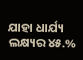ଯାହା ଧାର୍ଯ୍ୟ ଲକ୍ଷ୍ୟର ୪୫.%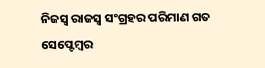ନିଜସ୍ୱ ରାଜସ୍ୱ ସଂଗ୍ରହର ପରିମାଣ ଗତ ସେପ୍ଟେମ୍ବର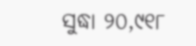ସୁଦ୍ଧା ୨୦,୯୧୮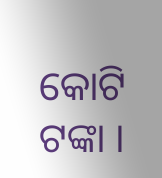କୋଟି ଟଙ୍କା ।